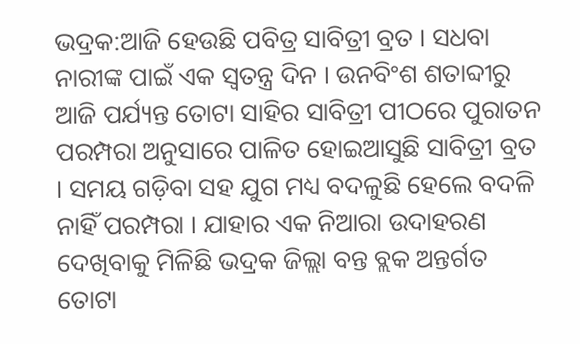ଭଦ୍ରକ:ଆଜି ହେଉଛି ପବିତ୍ର ସାବିତ୍ରୀ ବ୍ରତ । ସଧବା ନାରୀଙ୍କ ପାଇଁ ଏକ ସ୍ୱତନ୍ତ୍ର ଦିନ । ଉନବିଂଶ ଶତାବ୍ଦୀରୁ ଆଜି ପର୍ଯ୍ୟନ୍ତ ତୋଟା ସାହିର ସାବିତ୍ରୀ ପୀଠରେ ପୁରାତନ ପରମ୍ପରା ଅନୁସାରେ ପାଳିତ ହୋଇଆସୁଛି ସାବିତ୍ରୀ ବ୍ରତ । ସମୟ ଗଡ଼ିବା ସହ ଯୁଗ ମଧ୍ୟ ବଦଳୁଛି ହେଲେ ବଦଳି ନାହିଁ ପରମ୍ପରା । ଯାହାର ଏକ ନିଆରା ଉଦାହରଣ ଦେଖିବାକୁ ମିଳିଛି ଭଦ୍ରକ ଜିଲ୍ଲା ବନ୍ତ ବ୍ଲକ ଅନ୍ତର୍ଗତ ତୋଟା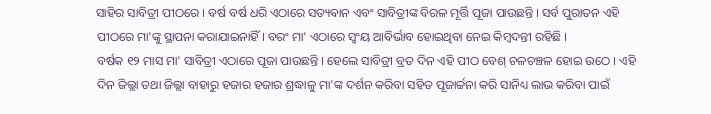ସାହିର ସାବିତ୍ରୀ ପୀଠରେ । ବର୍ଷ ବର୍ଷ ଧରି ଏଠାରେ ସତ୍ୟବାନ ଏବଂ ସାବିତ୍ରୀଙ୍କ ବିରଳ ମୂର୍ତ୍ତି ପୂଜା ପାଉଛନ୍ତି । ସର୍ବ ପୁରାତନ ଏହି ପୀଠରେ ମା'ଙ୍କୁ ସ୍ଥାପନା କରାଯାଇନାହିଁ । ବରଂ ମା' ଏଠାରେ ସ୍ବଂୟ ଆବିର୍ଭାବ ହୋଇଥିବା ନେଇ କିମ୍ବଦନ୍ତୀ ରହିଛି ।
ବର୍ଷକ ୧୨ ମାସ ମା' ସାବିତ୍ରୀ ଏଠାରେ ପୂଜା ପାଉଛନ୍ତି । ହେଲେ ସାବିତ୍ରୀ ବ୍ରତ ଦିନ ଏହି ପୀଠ ବେଶ୍ ଚଳଚଞ୍ଚଳ ହୋଇ ଉଠେ । ଏହି ଦିନ ଜିଲ୍ଲା ତଥା ଜିଲ୍ଲା ବାହାରୁ ହଜାର ହଜାର ଶ୍ରଦ୍ଧାଳୁ ମା'ଙ୍କ ଦର୍ଶନ କରିବା ସହିତ ପୂଜାର୍ଚ୍ଚନା କରି ସାନିଧ୍ୟ ଲାଭ କରିବା ପାଇଁ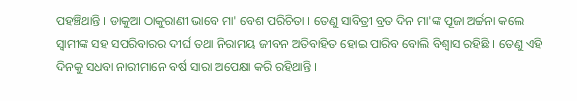ପହଞ୍ଚିଥାନ୍ତି । ଡାକୁଆ ଠାକୁରାଣୀ ଭାବେ ମା' ବେଶ ପରିଚିତା । ତେଣୁ ସାବିତ୍ରୀ ବ୍ରତ ଦିନ ମା'ଙ୍କ ପୂଜା ଅର୍ଚ୍ଚନା କଲେ ସ୍ବାମୀଙ୍କ ସହ ସପରିବାରର ଦୀର୍ଘ ତଥା ନିରାମୟ ଜୀବନ ଅତିବାହିତ ହୋଇ ପାରିବ ବୋଲି ବିଶ୍ଵାସ ରହିଛି । ତେଣୁ ଏହି ଦିନକୁ ସଧବା ନାରୀମାନେ ବର୍ଷ ସାରା ଅପେକ୍ଷା କରି ରହିଥାନ୍ତି ।